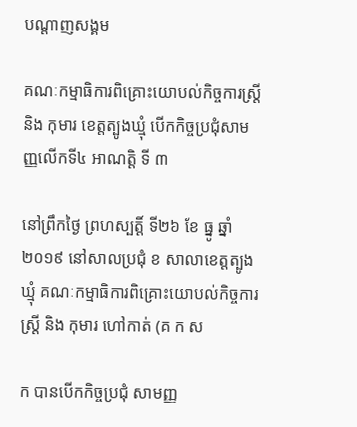បណ្តាញសង្គម

គណៈកម្មាធិការពិគ្រោះយោបល់កិច្ចការស្រ្តី និង កុមារ ខេត្តត្បូងឃ្មុំ បើកកិច្ចប្រជុំសាមញ្ញលើកទី៤ អាណត្តិ ទី ៣

នៅព្រឹកថ្ងៃ ព្រហស្បត្តិ៍ ទី២៦ ខែ ធ្នូ ឆ្នាំ ២០១៩ នៅសាលប្រជុំ ខ សាលាខេត្តត្បូងឃ្មុំ គណៈកម្មាធិការពិគ្រោះយោបល់កិច្ចការស្រ្តី និង កុមារ ហៅកាត់ (គ ក ស

ក បានបើកកិច្ចប្រជុំ សាមញ្ញ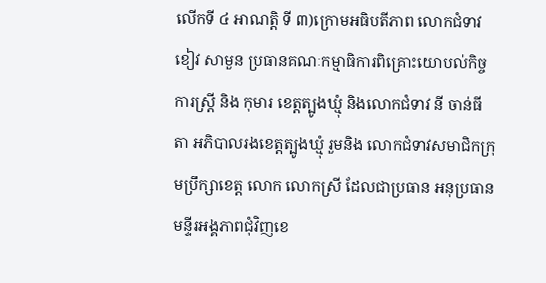លើកទី ៤ អាណត្តិ ទី ៣)ក្រោមអធិបតីភាព លោកជំទាវ ខៀវ សាមួន ប្រធានគណៈកម្មាធិការពិគ្រោះយោបល់កិច្ចការស្រ្តី និង កុមារ ខេត្តត្បូងឃ្មុំ និងលោកជំទាវ នី ចាន់ធីតា អភិបាលរងខេត្តត្បូងឃ្មុំ រួមនិង លោកជំទាវសមាជិកក្រុមប្រឹក្សាខេត្ត លោក លោកស្រី ដែលជាប្រធាន អនុប្រធានមន្ទីរអង្គភាពជុំវិញខេ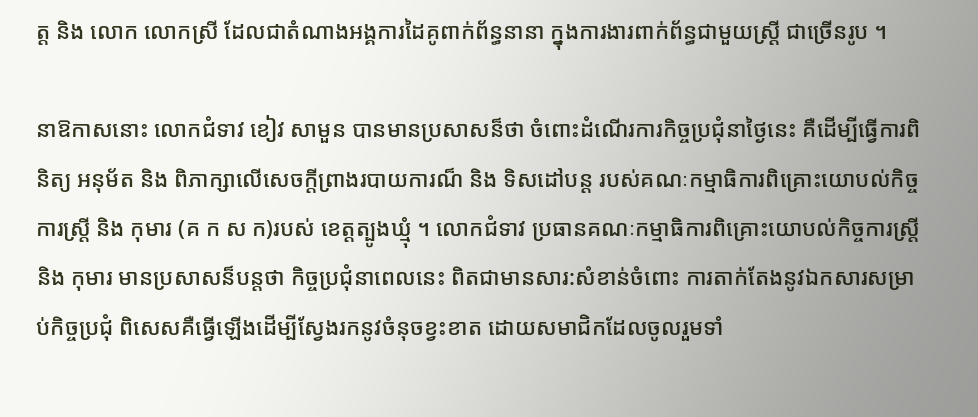ត្ត និង លោក លោកស្រី ដែលជាតំណាងអង្គការដៃគូពាក់ព័ន្ធនានា ក្នុងការងារពាក់ព័ន្ធជាមួយស្រ្តី ជាច្រើនរូប ។

នាឱកាសនោះ លោកជំទាវ ខៀវ សាមួន បានមានប្រសាសន៏ថា ចំពោះដំណើរការកិច្ចប្រជុំនាថ្ងៃនេះ គឺដើម្បីធ្វើការពិនិត្យ អនុម័ត និង ពិភាក្សាលើសេចក្តីព្រាងរបាយការណ៏ និង ទិសដៅបន្ត របស់គណៈកម្មាធិការពិគ្រោះយោបល់កិច្ចការស្រ្តី និង កុមារ (គ ក ស ក)របស់ ខេត្តត្បូងឃ្មុំ ។ លោកជំទាវ ប្រធានគណៈកម្មាធិការពិគ្រោះយោបល់កិច្ចការស្រ្តី និង កុមារ មានប្រសាសន៏បន្តថា កិច្ចប្រជុំនាពេលនេះ ពិតជាមានសារ:សំខាន់ចំពោះ ការតាក់តែងនូវឯកសារសម្រាប់កិច្ចប្រជុំ ពិសេសគឺធ្វើឡើងដើម្បីស្វែងរកនូវចំនុចខ្វះខាត ដោយសមាជិកដែលចូលរួមទាំ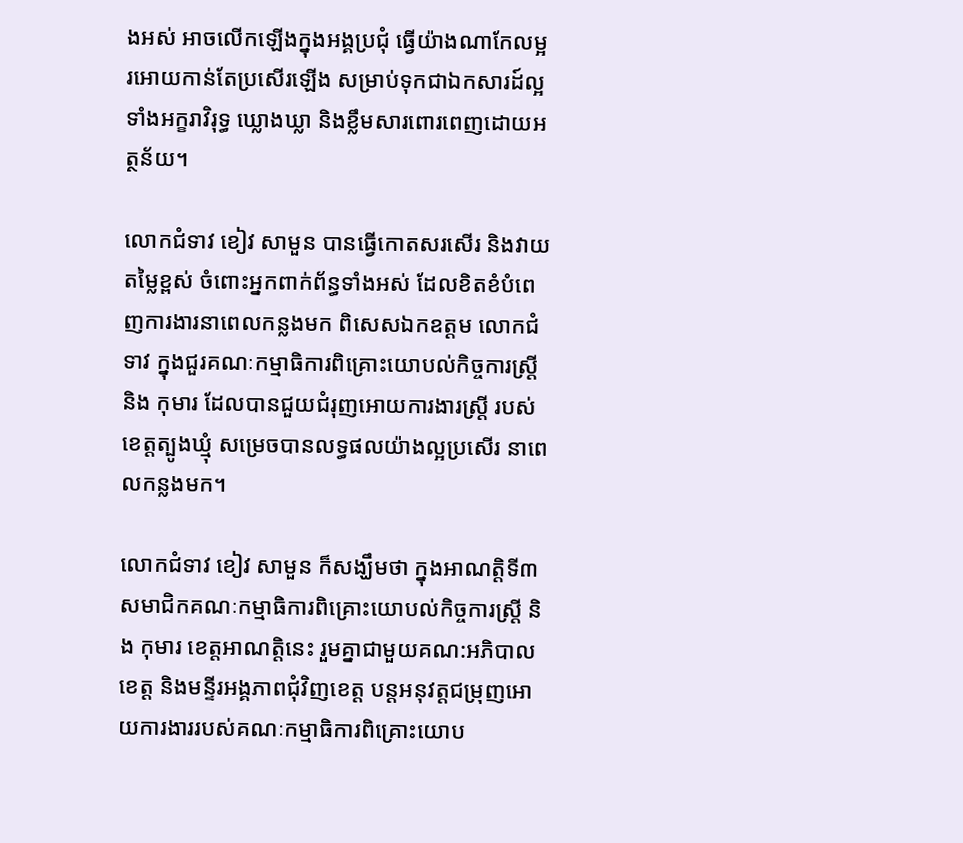ងអស់ អាចលើកឡើងក្នុងអង្គប្រជុំ ធ្វើយ៉ាងណាកែលម្អរអោយកាន់តែប្រសើរឡើង សម្រាប់ទុកជាឯកសារដ៍ល្អទាំងអក្ខរាវិរុទ្ធ ឃ្លោងឃ្លា និងខ្លឹមសារពោរពេញដោយអត្ថន័យ។

លោកជំទាវ ខៀវ សាមួន បានធ្វើកោតសរសើរ និងវាយតម្លៃខ្ពស់ ចំពោះអ្នកពាក់ព័ន្ធទាំងអស់ ដែលខិតខំបំពេញការងារនាពេលកន្លងមក ពិសេសឯកឧត្ដម លោកជំទាវ ក្នុងជួរគណៈកម្មាធិការពិគ្រោះយោបល់កិច្ចការស្រ្តី និង កុមារ ដែលបានជួយជំរុញអោយការងារស្ត្រី របស់ខេត្តត្បូងឃ្មុំ សម្រេចបានលទ្ធផលយ៉ាងល្អប្រសើរ នាពេលកន្លងមក។

លោកជំទាវ ខៀវ សាមួន ក៏សង្ឃឹមថា ក្នុងអាណត្តិទី៣ សមាជិកគណៈកម្មាធិការពិគ្រោះយោបល់កិច្ចការស្រ្តី និង កុមារ ខេត្តអាណត្តិនេះ រួមគ្នាជាមួយគណ:អភិបាលខេត្ត និងមន្ទីរអង្គភាពជុំវិញខេត្ត បន្តអនុវត្តជម្រុញអោយការងាររបស់គណៈកម្មាធិការពិគ្រោះយោប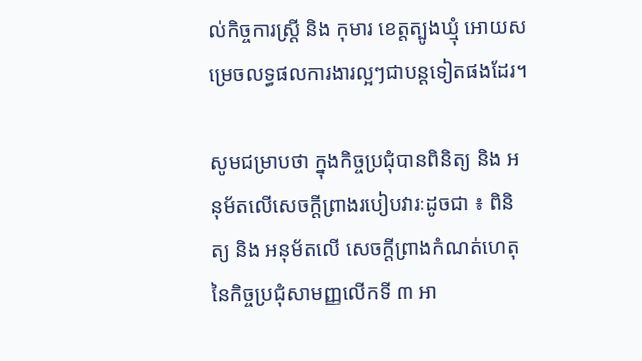ល់កិច្ចការស្រ្តី និង កុមារ ខេត្តត្បូងឃ្មុំ អោយសម្រេចលទ្ធផលការងារល្អៗជាបន្តទៀតផងដែរ។

សូមជម្រាបថា ក្នុងកិច្ចប្រជុំបានពិនិត្យ និង អនុម័តលើសេចក្តីព្រាងរបៀបវារៈដូចជា ៖ ពិនិត្យ និង អនុម័តលើ សេចក្តីព្រាងកំណត់ហេតុនៃកិច្ចប្រជុំសាមញ្ញលើកទី ៣ អា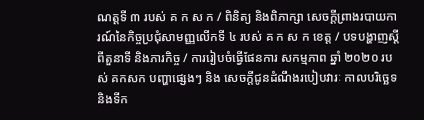ណត្តទី ៣ របស់ គ ក ស ក / ពិនិត្យ និងពិភាក្សា សេចក្តីព្រាងរបាយការណ៍នៃកិច្ចប្រជុំសាមញ្ញលើកទី ៤ របស់ គ ក ស ក ខេត្ត / បទបង្ហាញស្តីពីតួនាទី និងភារកិច្ច / ការរៀបចំធ្វើផែនការ សកម្មភាព ឆ្នាំ ២០២០ របស់ គកសក បញ្ហាផ្សេងៗ និង សេចក្តីជូនដំណឹងរបៀបវារៈ កាលបរិច្ឆេទ និងទីក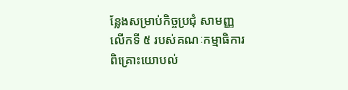ន្លែងសម្រាប់កិច្ចប្រជុំ សាមញ្ញលើកទី ៥ របស់គណៈកម្មាធិការពិគ្រោះយោបល់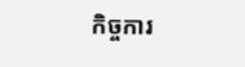កិច្ចការ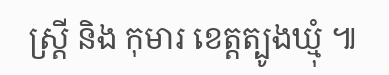ស្រ្តី និង កុមារ ខេត្តត្បូងឃ្មុំ ៕